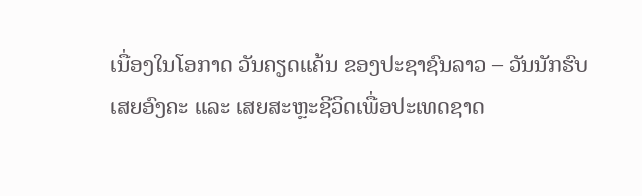ເນື່ອງໃນໂອກາດ ວັນຄຽດແຄ້ນ ຂອງປະຊາຊົນລາວ – ວັນນັກຮົບເສຍອົງຄະ ແລະ ເສຍສະຫຼະຊີວິດເພື່ອປະເທດຊາດ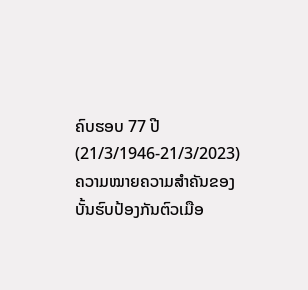ຄົບຮອບ 77 ປີ (21/3/1946-21/3/2023)
ຄວາມໝາຍຄວາມສຳຄັນຂອງບັ້ນຮົບປ້ອງກັນຕົວເມືອ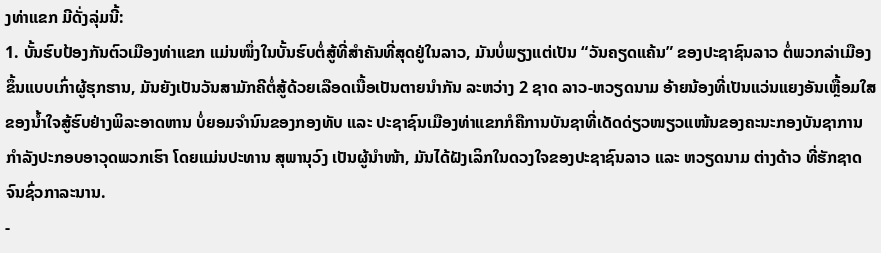ງທ່າແຂກ ມີດັ່ງລຸ່ມນີ້:
1. ບັ້ນຮົບປ້ອງກັນຕົວເມືອງທ່າແຂກ ແມ່ນໜຶ່ງໃນບັ້ນຮົບຕໍ່ສູ້ທີ່ສຳຄັນທີ່ສຸດຢູ່ໃນລາວ, ມັນບໍ່ພຽງແຕ່ເປັນ “ວັນຄຽດແຄ້ນ” ຂອງປະຊາຊົນລາວ ຕໍ່ພວກລ່າເມືອງຂຶ້ນແບບເກົ່າຜູ້ຮຸກຮານ, ມັນຍັງເປັນວັນສາມັກຄີຕໍ່ສູ້ດ້ວຍເລືອດເນື້ອເປັນຕາຍນຳກັນ ລະຫວ່າງ 2 ຊາດ ລາວ-ຫວຽດນາມ ອ້າຍນ້ອງທີ່ເປັນແວ່ນແຍງອັນເຫຼື້ອມໃສຂອງນ້ຳໃຈສູ້ຮົບຢ່າງພິລະອາດຫານ ບໍ່ຍອມຈຳນົນຂອງກອງທັບ ແລະ ປະຊາຊົນເມືອງທ່າແຂກກໍຄືການບັນຊາທີ່ເດັດດ່ຽວໜຽວແໜ້ນຂອງຄະນະກອງບັນຊາການກຳລັງປະກອບອາວຸດພວກເຮົາ ໂດຍແມ່ນປະທານ ສຸພານຸວົງ ເປັນຜູ້ນຳໜ້າ, ມັນໄດ້ຝັງເລິກໃນດວງໃຈຂອງປະຊາຊົນລາວ ແລະ ຫວຽດນາມ ຕ່າງດ້າວ ທີ່ຮັກຊາດຈົນຊົ່ວກາລະນານ.
-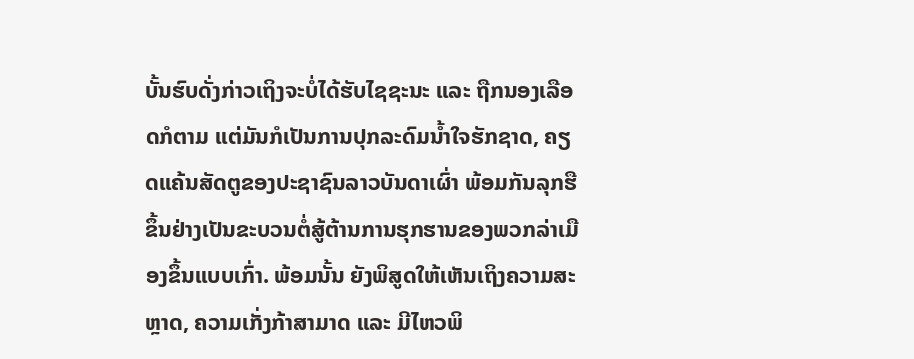ບັ້ນຮົບດັ່ງກ່າວເຖິງຈະບໍ່ໄດ້ຮັບໄຊຊະນະ ແລະ ຖືກນອງເລືອດກໍຕາມ ແຕ່ມັນກໍເປັນການປຸກລະດົມນໍ້າໃຈຮັກຊາດ, ຄຽດແຄ້ນສັດຕູຂອງປະຊາຊົນລາວບັນດາເຜົ່າ ພ້ອມກັນລຸກຮືຂຶ້ນຢ່າງເປັນຂະບວນຕໍ່ສູ້ຕ້ານການຮຸກຮານຂອງພວກລ່າເມືອງຂຶ້ນແບບເກົ່າ. ພ້ອມນັ້ນ ຍັງພິສູດໃຫ້ເຫັນເຖິງຄວາມສະຫຼາດ, ຄວາມເກັ່ງກ້າສາມາດ ແລະ ມີໄຫວພິ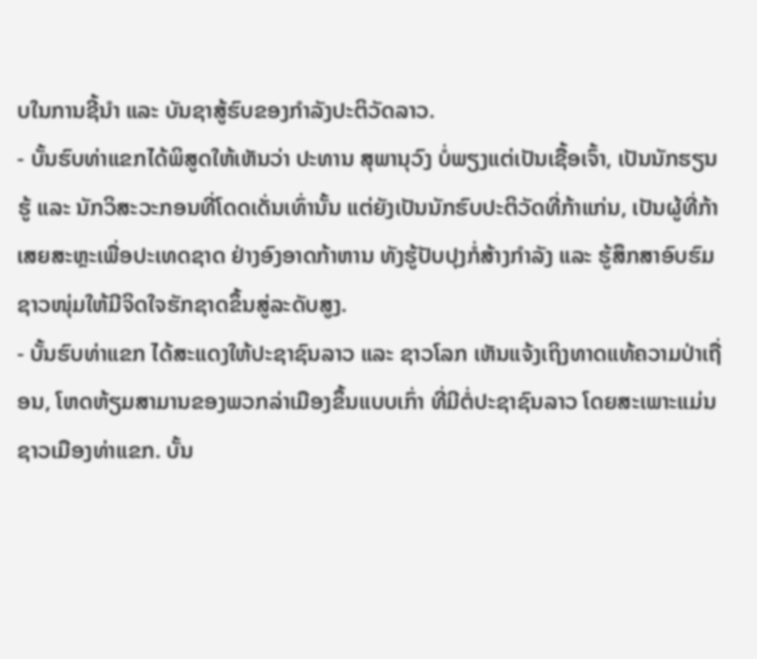ບໃນການຊີ້ນຳ ແລະ ບັນຊາສູ້ຮົບຂອງກຳລັງປະຕິວັດລາວ.
- ບັ້ນຮົບທ່າແຂກໄດ້ພິສູດໃຫ້ເຫັນວ່າ ປະທານ ສຸພານຸວົງ ບໍ່ພຽງແຕ່ເປັນເຊື້ອເຈົ້າ, ເປັນນັກຮຽນຮູ້ ແລະ ນັກວິສະວະກອນທີ່ໂດດເດັ່ນເທົ່ານັ້ນ ແຕ່ຍັງເປັນນັກຮົບປະຕິວັດທີ່ກ້າແກ່ນ, ເປັນຜູ້ທີ່ກ້າເສຍສະຫຼະເພື່ອປະເທດຊາດ ຢ່າງອົງອາດກ້າຫານ ທັງຮູ້ປັບປຸງກໍ່ສ້າງກຳລັງ ແລະ ຮູ້ສຶກສາອົບຮົມຊາວໜຸ່ມໃຫ້ມີຈິດໃຈຮັກຊາດຂຶ້ນສູ່ລະດັບສູງ.
- ບັ້ນຮົບທ່າແຂກ ໄດ້ສະແດງໃຫ້ປະຊາຊົນລາວ ແລະ ຊາວໂລກ ເຫັນແຈ້ງເຖິງທາດແທ້ຄວາມປ່າເຖື່ອນ, ໂຫດຫ້ຽມສາມານຂອງພວກລ່າເມືອງຂຶ້ນແບບເກົ່າ ທີ່ມີຕໍ່ປະຊາຊົນລາວ ໂດຍສະເພາະແມ່ນຊາວເມືອງທ່າແຂກ. ບັ້ນ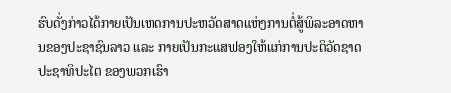ຮົບດັ່ງກ່າວໄດ້ກາຍເປັນເຫດການປະຫວັດສາດແຫ່ງການຕໍ່ສູ້ພິລະອາດຫານຂອງປະຊາຊົນລາວ ແລະ ກາຍເປັນກະແສຟອງໃຫ້ແກ່ການປະຕິວັດຊາດ ປະຊາທິປະໄຕ ຂອງພວກເຮົາ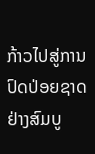ກ້າວໄປສູ່ການປົດປ່ອຍຊາດຢ່າງສົມບູ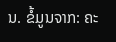ນ. ຂໍ້ມູນຈາກ: ຄະ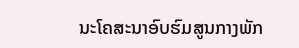ນະໂຄສະນາອົບຮົມສູນກາງພັກ